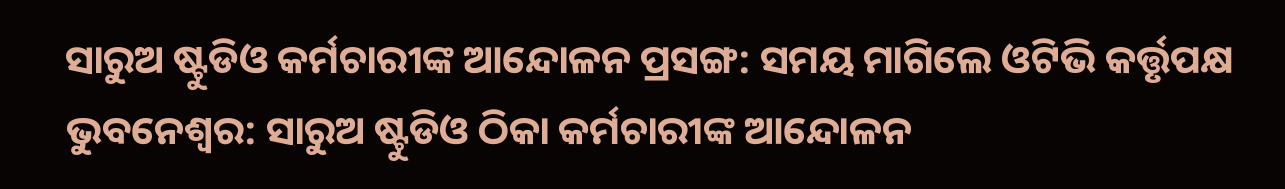ସାରୁଅ ଷ୍ଟୁଡିଓ କର୍ମଚାରୀଙ୍କ ଆନ୍ଦୋଳନ ପ୍ରସଙ୍ଗ: ସମୟ ମାଗିଲେ ଓଟିଭି କର୍ତ୍ତୃପକ୍ଷ
ଭୁବନେଶ୍ୱର: ସାରୁଅ ଷ୍ଟୁଡିଓ ଠିକା କର୍ମଚାରୀଙ୍କ ଆନ୍ଦୋଳନ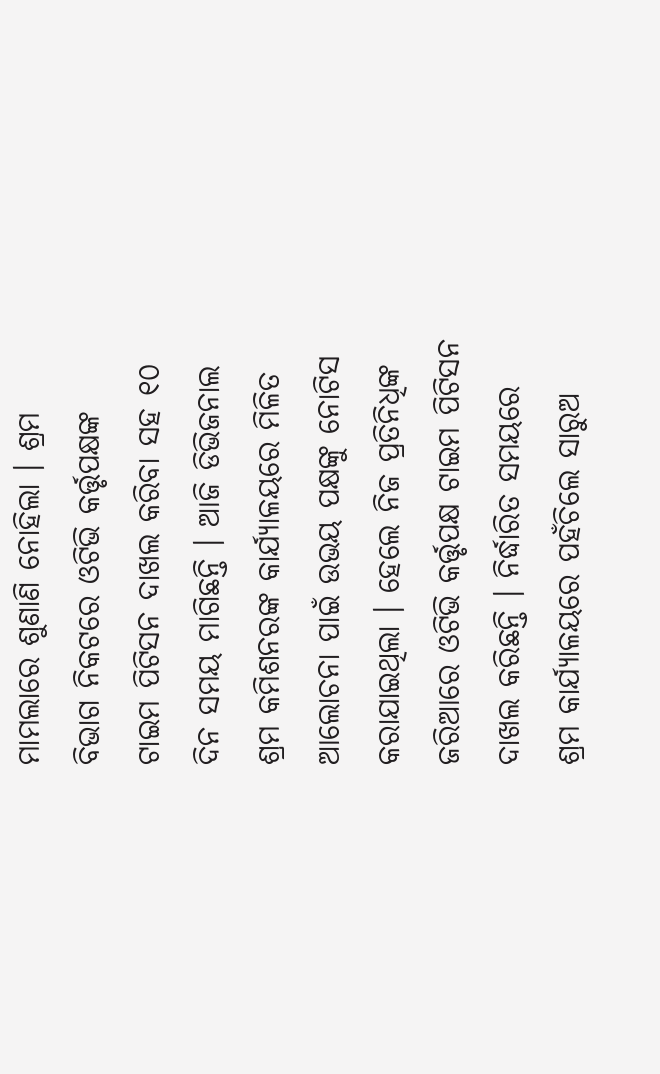ମାମଲାରେ ଶୁଣାଣି ନୋହିଲା । ଶ୍ରମ ବିଭାଗ ନିକଟରେ ଓଟିଭି କର୍ତ୍ତୃପକ୍ଷଙ୍କ ଟାଇମ ପିଟିସନ ଦାଖଲ କରିବା ସହ ୧୦ ଦିନ ସମୟ ମାଗିଛନ୍ତି । ଆଜି ଡିଭିଜନାଲ ଶ୍ରମ କମିଶନରଙ୍କ କାର୍ଯ୍ୟାଳୟରେ ମିଳିତ ଆଲୋଚନା ପାଇଁ ଉଭୟ ପକ୍ଷଙ୍କୁ ନୋଟିସ କରାଯାଇଥିଲା । ହେଲେ ନିଜ ପ୍ରତିନିଧିଙ୍କ ଜରିଆରେ ଓଟିଭି କର୍ତ୍ତୃପକ୍ଷ ଟାଇମ ପିଟିସନ ଦାଖଲ କରିଛନ୍ତି । ନିର୍ଦ୍ଧାରିତ ସମୟରେ ଶ୍ରମ କାର୍ଯ୍ୟାଳୟରେ ପହଁଚିଲେ ସାରୁଅ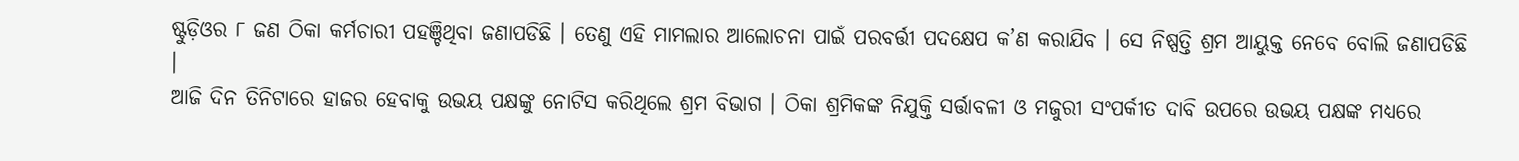ଷ୍ଟୁଡ଼ିଓର ୮ ଜଣ ଠିକା କର୍ମଚାରୀ ପହଞ୍ଚିଥିବା ଜଣାପଡିଛି । ତେଣୁ ଏହି ମାମଲାର ଆଲୋଚନା ପାଇଁ ପରବର୍ତ୍ତୀ ପଦକ୍ଷେପ କ’ଣ କରାଯିବ । ସେ ନିଷ୍ପତ୍ତି ଶ୍ରମ ଆୟୁକ୍ତ ନେବେ ବୋଲି ଜଣାପଡିଛି ।
ଆଜି ଦିନ ତିନିଟାରେ ହାଜର ହେବାକୁ ଉଭୟ ପକ୍ଷଙ୍କୁ ନୋଟିସ କରିଥିଲେ ଶ୍ରମ ବିଭାଗ । ଠିକା ଶ୍ରମିକଙ୍କ ନିଯୁକ୍ତି ସର୍ତ୍ତାବଳୀ ଓ ମଜୁରୀ ସଂପର୍କୀତ ଦାବି ଉପରେ ଉଭୟ ପକ୍ଷଙ୍କ ମଧ୍ୟରେ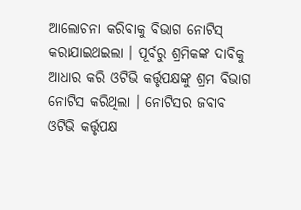ଆଲୋଚନା କରିବାକୁ ବିଭାଗ ନୋଟିସ୍ କରାଯାଇଥଇଲା । ପୂର୍ବରୁ ଶ୍ରମିକଙ୍କ ଦାବିକୁ ଆଧାର କରି ଓଟିଭି କର୍ତ୍ତୃପକ୍ଷଙ୍କୁ ଶ୍ରମ ବିଭାଗ ନୋଟିସ କରିଥିଲା । ନୋଟିସର ଜବାବ ଓଟିଭି କର୍ତ୍ତୃପକ୍ଷ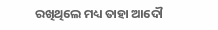ରଖିଥିଲେ ମଧ୍ୟ ତାହା ଆଦୌ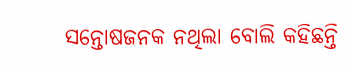ସନ୍ତୋଷଜନକ ନଥିଲା ବୋଲି କହିଛନ୍ତି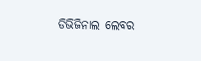ଡିଭିଜିନାଲ ଲେବର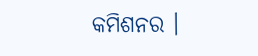କମିଶନର ।